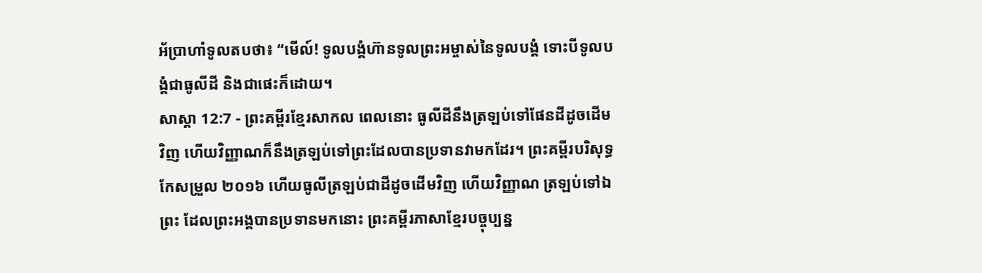អ័ប្រាហាំទូលតបថា៖ “មើល៍! ទូលបង្គំហ៊ានទូលព្រះអម្ចាស់នៃទូលបង្គំ ទោះបីទូលបង្គំជាធូលីដី និងជាផេះក៏ដោយ។
សាស្តា 12:7 - ព្រះគម្ពីរខ្មែរសាកល ពេលនោះ ធូលីដីនឹងត្រឡប់ទៅផែនដីដូចដើមវិញ ហើយវិញ្ញាណក៏នឹងត្រឡប់ទៅព្រះដែលបានប្រទានវាមកដែរ។ ព្រះគម្ពីរបរិសុទ្ធកែសម្រួល ២០១៦ ហើយធូលីត្រឡប់ជាដីដូចដើមវិញ ហើយវិញ្ញាណ ត្រឡប់ទៅឯព្រះ ដែលព្រះអង្គបានប្រទានមកនោះ ព្រះគម្ពីរភាសាខ្មែរបច្ចុប្បន្ន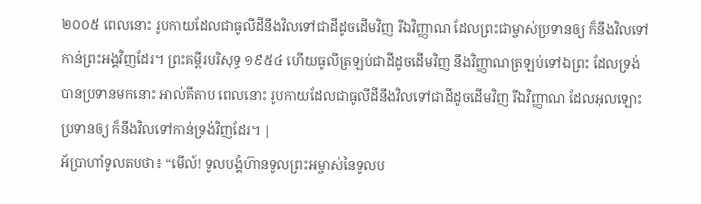២០០៥ ពេលនោះ រូបកាយដែលជាធូលីដីនឹងវិលទៅជាដីដូចដើមវិញ រីឯវិញ្ញាណ ដែលព្រះជាម្ចាស់ប្រទានឲ្យ ក៏នឹងវិលទៅកាន់ព្រះអង្គវិញដែរ។ ព្រះគម្ពីរបរិសុទ្ធ ១៩៥៤ ហើយធូលីត្រឡប់ជាដីដូចដើមវិញ នឹងវិញ្ញាណត្រឡប់ទៅឯព្រះ ដែលទ្រង់បានប្រទានមកនោះ អាល់គីតាប ពេលនោះ រូបកាយដែលជាធូលីដីនឹងវិលទៅជាដីដូចដើមវិញ រីឯវិញ្ញាណ ដែលអុលឡោះប្រទានឲ្យ ក៏នឹងវិលទៅកាន់ទ្រង់វិញដែរ។ |
អ័ប្រាហាំទូលតបថា៖ “មើល៍! ទូលបង្គំហ៊ានទូលព្រះអម្ចាស់នៃទូលប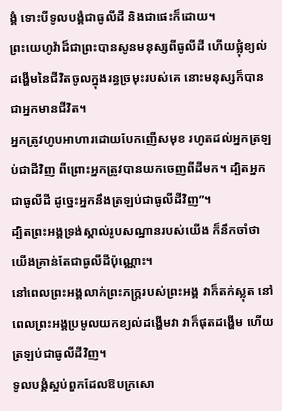ង្គំ ទោះបីទូលបង្គំជាធូលីដី និងជាផេះក៏ដោយ។
ព្រះយេហូវ៉ាដ៏ជាព្រះបានសូនមនុស្សពីធូលីដី ហើយផ្លុំខ្យល់ដង្ហើមនៃជីវិតចូលក្នុងរន្ធច្រមុះរបស់គេ នោះមនុស្សក៏បានជាអ្នកមានជីវិត។
អ្នកត្រូវហូបអាហារដោយបែកញើសមុខ រហូតដល់អ្នកត្រឡប់ជាដីវិញ ពីព្រោះអ្នកត្រូវបានយកចេញពីដីមក។ ដ្បិតអ្នកជាធូលីដី ដូច្នេះអ្នកនឹងត្រឡប់ជាធូលីដីវិញ”។
ដ្បិតព្រះអង្គទ្រង់ស្គាល់រូបសណ្ឋានរបស់យើង ក៏នឹកចាំថាយើងគ្រាន់តែជាធូលីដីប៉ុណ្ណោះ។
នៅពេលព្រះអង្គលាក់ព្រះភក្ត្ររបស់ព្រះអង្គ វាក៏តក់ស្លុត នៅពេលព្រះអង្គប្រមូលយកខ្យល់ដង្ហើមវា វាក៏ផុតដង្ហើម ហើយត្រឡប់ជាធូលីដីវិញ។
ទូលបង្គំស្អប់ពួកដែលឱបក្រសោ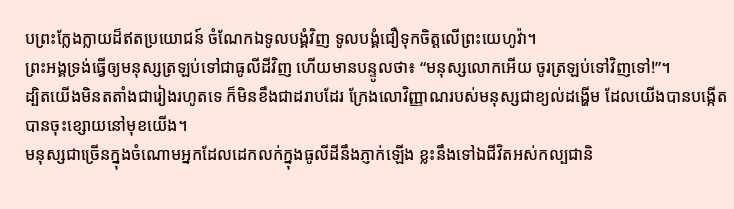បព្រះក្លែងក្លាយដ៏ឥតប្រយោជន៍ ចំណែកឯទូលបង្គំវិញ ទូលបង្គំជឿទុកចិត្តលើព្រះយេហូវ៉ា។
ព្រះអង្គទ្រង់ធ្វើឲ្យមនុស្សត្រឡប់ទៅជាធូលីដីវិញ ហើយមានបន្ទូលថា៖ “មនុស្សលោកអើយ ចូរត្រឡប់ទៅវិញទៅ!”។
ដ្បិតយើងមិនតតាំងជារៀងរហូតទេ ក៏មិនខឹងជាដរាបដែរ ក្រែងលោវិញ្ញាណរបស់មនុស្សជាខ្យល់ដង្ហើម ដែលយើងបានបង្កើត បានចុះខ្សោយនៅមុខយើង។
មនុស្សជាច្រើនក្នុងចំណោមអ្នកដែលដេកលក់ក្នុងធូលីដីនឹងភ្ញាក់ឡើង ខ្លះនឹងទៅឯជីវិតអស់កល្បជានិ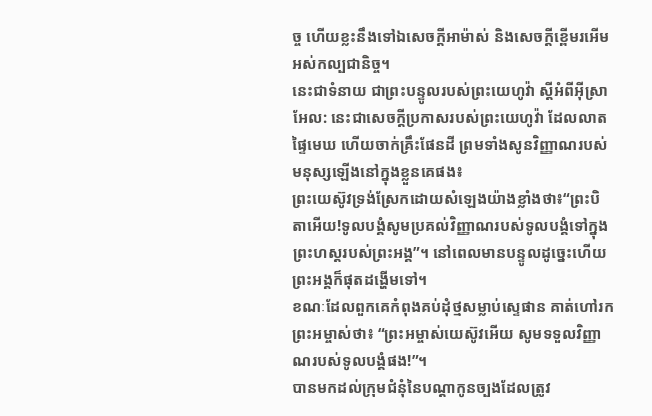ច្ច ហើយខ្លះនឹងទៅឯសេចក្ដីអាម៉ាស់ និងសេចក្ដីខ្ពើមរអើមអស់កល្បជានិច្ច។
នេះជាទំនាយ ជាព្រះបន្ទូលរបស់ព្រះយេហូវ៉ា ស្ដីអំពីអ៊ីស្រាអែល: នេះជាសេចក្ដីប្រកាសរបស់ព្រះយេហូវ៉ា ដែលលាតផ្ទៃមេឃ ហើយចាក់គ្រឹះផែនដី ព្រមទាំងសូនវិញ្ញាណរបស់មនុស្សឡើងនៅក្នុងខ្លួនគេផង៖
ព្រះយេស៊ូវទ្រង់ស្រែកដោយសំឡេងយ៉ាងខ្លាំងថា៖“ព្រះបិតាអើយ!ទូលបង្គំសូមប្រគល់វិញ្ញាណរបស់ទូលបង្គំទៅក្នុងព្រះហស្តរបស់ព្រះអង្គ”។ នៅពេលមានបន្ទូលដូច្នេះហើយ ព្រះអង្គក៏ផុតដង្ហើមទៅ។
ខណៈដែលពួកគេកំពុងគប់ដុំថ្មសម្លាប់ស្ទេផាន គាត់ហៅរកព្រះអម្ចាស់ថា៖ “ព្រះអម្ចាស់យេស៊ូវអើយ សូមទទួលវិញ្ញាណរបស់ទូលបង្គំផង!”។
បានមកដល់ក្រុមជំនុំនៃបណ្ដាកូនច្បងដែលត្រូវ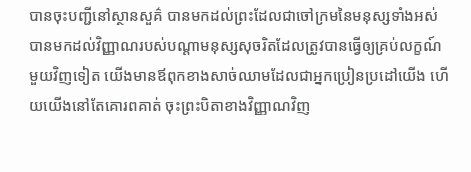បានចុះបញ្ជីនៅស្ថានសួគ៌ បានមកដល់ព្រះដែលជាចៅក្រមនៃមនុស្សទាំងអស់ បានមកដល់វិញ្ញាណរបស់បណ្ដាមនុស្សសុចរិតដែលត្រូវបានធ្វើឲ្យគ្រប់លក្ខណ៍
មួយវិញទៀត យើងមានឪពុកខាងសាច់ឈាមដែលជាអ្នកប្រៀនប្រដៅយើង ហើយយើងនៅតែគោរពគាត់ ចុះព្រះបិតាខាងវិញ្ញាណវិញ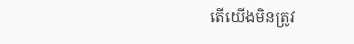តើយើងមិនត្រូវ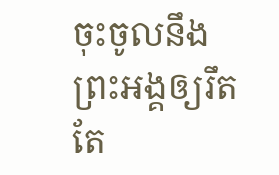ចុះចូលនឹងព្រះអង្គឲ្យរឹតតែ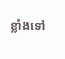ខ្លាំងទៅ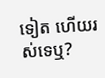ទៀត ហើយរស់ទេឬ?